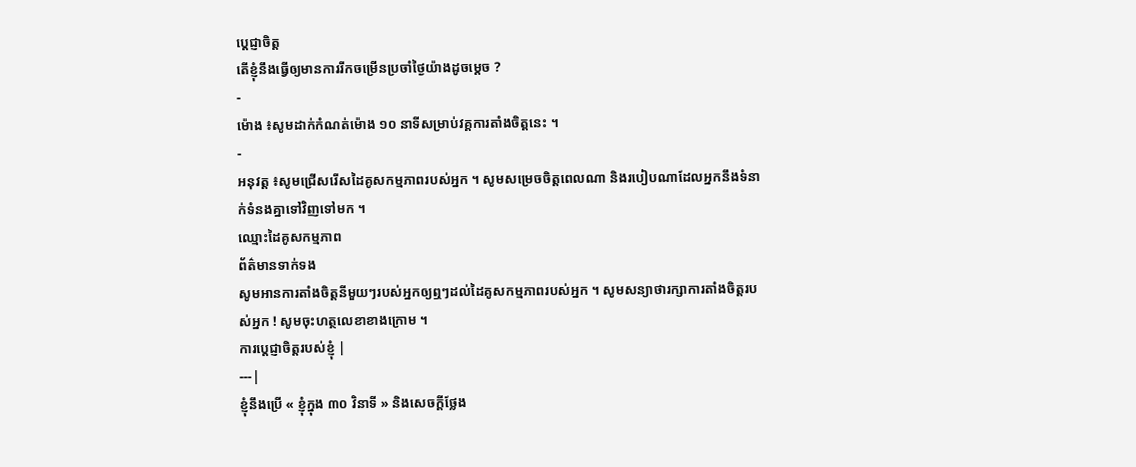ប្តេជ្ញាចិត្ត
តើខ្ញុំនឹងធ្វើឲ្យមានការរីកចម្រើនប្រចាំថ្ងៃយ៉ាងដូចម្ដេច ?
-
ម៉ោង ៖សូមដាក់កំណត់ម៉ោង ១០ នាទីសម្រាប់វគ្គការតាំងចិត្តនេះ ។
-
អនុវត្ត ៖សូមជ្រើសរើសដៃគូសកម្មភាពរបស់អ្នក ។ សូមសម្រេចចិត្តពេលណា និងរបៀបណាដែលអ្នកនឹងទំនាក់ទំនងគ្នាទៅវិញទៅមក ។
ឈ្មោះដៃគូសកម្មភាព
ព័ត៌មានទាក់ទង
សូមអានការតាំងចិត្តនីមួយៗរបស់អ្នកឲ្យឮៗដល់ដៃគូសកម្មភាពរបស់អ្នក ។ សូមសន្យាថារក្សាការតាំងចិត្តរបស់អ្នក ! សូមចុះហត្ថលេខាខាងក្រោម ។
ការប្តេជ្ញាចិត្តរបស់ខ្ញុំ |
---|
ខ្ញុំនឹងប្រើ « ខ្ញុំក្នុង ៣០ វិនាទី » និងសេចក្ដីថ្លែង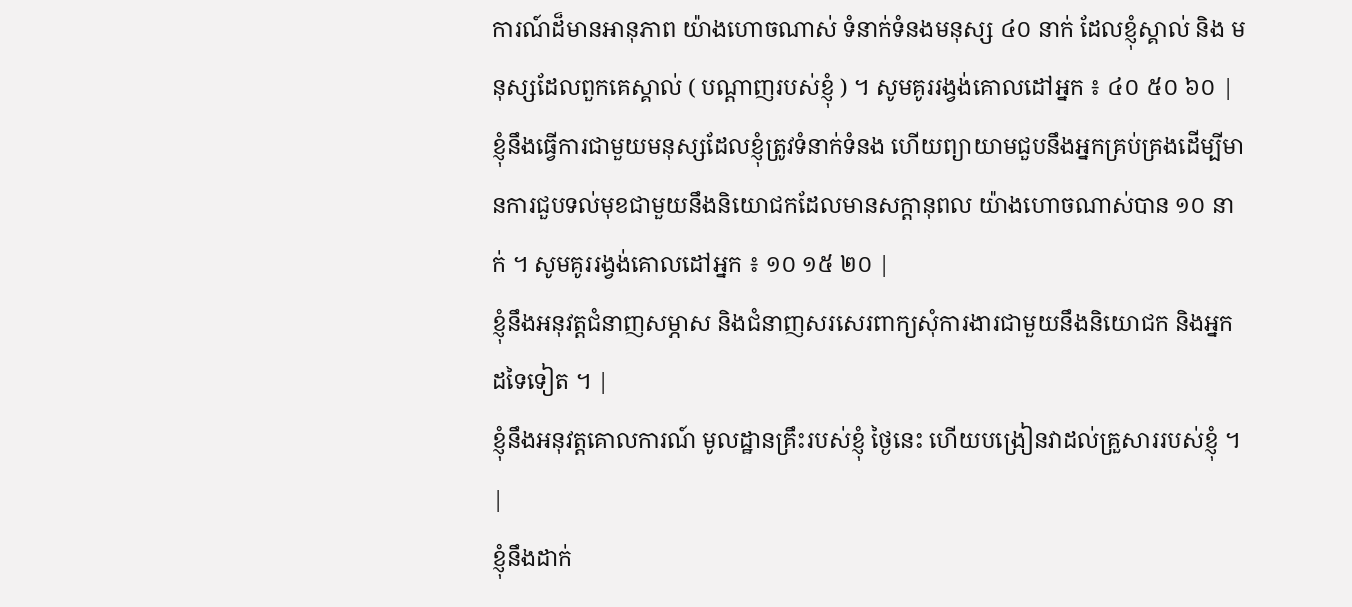ការណ៍ដ៏មានអានុភាព យ៉ាងហោចណាស់ ទំនាក់ទំនងមនុស្ស ៤០ នាក់ ដែលខ្ញុំស្គាល់ និង មនុស្សដែលពួកគេស្គាល់ ( បណ្ដាញរបស់ខ្ញុំ ) ។ សូមគូររង្វង់គោលដៅអ្នក ៖ ៤០ ៥០ ៦០ |
ខ្ញុំនឹងធ្វើការជាមួយមនុស្សដែលខ្ញុំត្រូវទំនាក់ទំនង ហើយព្យាយាមជួបនឹងអ្នកគ្រប់គ្រងដើម្បីមានការជួបទល់មុខជាមួយនឹងនិយោជកដែលមានសក្ដានុពល យ៉ាងហោចណាស់បាន ១០ នាក់ ។ សូមគូររង្វង់គោលដៅអ្នក ៖ ១០ ១៥ ២០ |
ខ្ញុំនឹងអនុវត្តជំនាញសម្ភាស និងជំនាញសរសេរពាក្យសុំការងារជាមួយនឹងនិយោជក និងអ្នកដទៃទៀត ។ |
ខ្ញុំនឹងអនុវត្តគោលការណ៍ មូលដ្ឋានគ្រឹះរបស់ខ្ញុំ ថ្ងៃនេះ ហើយបង្រៀនវាដល់គ្រួសាររបស់ខ្ញុំ ។ |
ខ្ញុំនឹងដាក់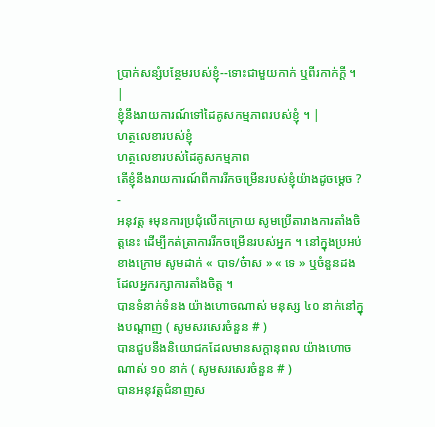ប្រាក់សន្សំបន្ថែមរបស់ខ្ញុំ--ទោះជាមួយកាក់ ឬពីរកាក់ក្ដី ។ |
ខ្ញុំនឹងរាយការណ៍ទៅដៃគូសកម្មភាពរបស់ខ្ញុំ ។ |
ហត្ថលេខារបស់ខ្ញុំ
ហត្ថលេខារបស់ដៃគូសកម្មភាព
តើខ្ញុំនឹងរាយការណ៍ពីការរីកចម្រើនរបស់ខ្ញុំយ៉ាងដូចម្ដេច ?
-
អនុវត្ត ៖មុនការប្រជុំលើកក្រោយ សូមប្រើតារាងការតាំងចិត្តនេះ ដើម្បីកត់ត្រាការរីកចម្រើនរបស់អ្នក ។ នៅក្នុងប្រអប់ខាងក្រោម សូមដាក់ « បាទ/ច៎ាស » « ទេ » ឬចំនួនដងដែលអ្នករក្សាការតាំងចិត្ត ។
បានទំនាក់ទំនង យ៉ាងហោចណាស់ មនុស្ស ៤០ នាក់នៅក្នុងបណ្ដាញ ( សូមសរសេរចំនួន # )
បានជួបនឹងនិយោជកដែលមានសក្ដានុពល យ៉ាងហោចណាស់ ១០ នាក់ ( សូមសរសេរចំនួន # )
បានអនុវត្តជំនាញស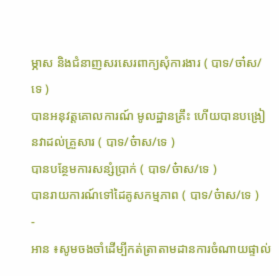ម្ភាស និងជំនាញសរសេរពាក្យសុំការងារ ( បាទ/ចា៎ស/ទេ )
បានអនុវត្តគោលការណ៍ មូលដ្ឋានគ្រឹះ ហើយបានបង្រៀនវាដល់គ្រួសារ ( បាទ/ច៎ាស/ទេ )
បានបន្ថែមការសន្សំប្រាក់ ( បាទ/ច៎ាស/ទេ )
បានរាយការណ៍ទៅដៃគូសកម្មភាព ( បាទ/ច៎ាស/ទេ )
-
អាន ៖សូមចងចាំដើម្បីកត់ត្រាតាមដានការចំណាយផ្ទាល់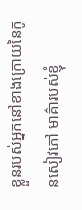ខ្លួនរបស់អ្នកនៅខាងក្រោយនៃកូនសៀវភៅ មាគ៌ារបស់ខ្ញុំ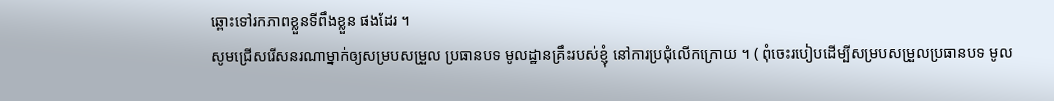ឆ្ពោះទៅរកភាពខ្លួនទីពឹងខ្លួន ផងដែរ ។
សូមជ្រើសរើសនរណាម្នាក់ឲ្យសម្របសម្រួល ប្រធានបទ មូលដ្ឋានគ្រឹះរបស់ខ្ញុំ នៅការប្រជុំលើកក្រោយ ។ ( ពុំចេះរបៀបដើម្បីសម្របសម្រួលប្រធានបទ មូល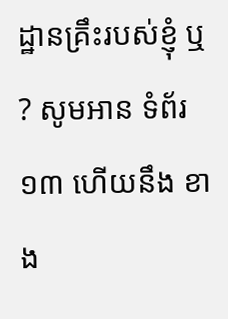ដ្ឋានគ្រឹះរបស់ខ្ញុំ ឬ ? សូមអាន ទំព័រ ១៣ ហើយនឹង ខាង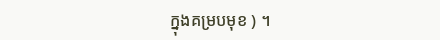ក្នុងគម្របមុខ ) ។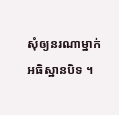សុំឲ្យនរណាម្នាក់អធិស្ឋានបិទ ។